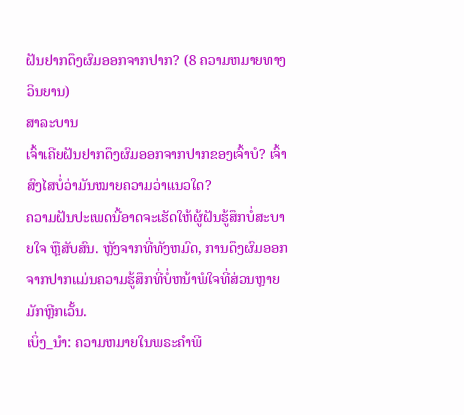ຝັນຢາກດຶງຜົມອອກຈາກປາກ? (8 ຄວາມຫມາຍທາງວິນຍານ)
ສາລະບານ
ເຈົ້າເຄີຍຝັນຢາກດຶງຜົມອອກຈາກປາກຂອງເຈົ້າບໍ? ເຈົ້າສົງໄສບໍ່ວ່າມັນໝາຍຄວາມວ່າແນວໃດ?
ຄວາມຝັນປະເພດນີ້ອາດຈະເຮັດໃຫ້ຜູ້ຝັນຮູ້ສຶກບໍ່ສະບາຍໃຈ ຫຼືສັບສົນ. ຫຼັງຈາກທີ່ທັງຫມົດ, ການດຶງຜົມອອກຈາກປາກແມ່ນຄວາມຮູ້ສຶກທີ່ບໍ່ຫນ້າພໍໃຈທີ່ສ່ວນຫຼາຍມັກຫຼີກເວັ້ນ.
ເບິ່ງ_ນຳ: ຄວາມຫມາຍໃນພຣະຄໍາພີ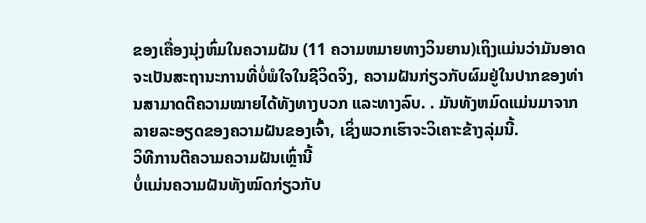ຂອງເຄື່ອງນຸ່ງຫົ່ມໃນຄວາມຝັນ (11 ຄວາມຫມາຍທາງວິນຍານ)ເຖິງແມ່ນວ່າມັນອາດຈະເປັນສະຖານະການທີ່ບໍ່ພໍໃຈໃນຊີວິດຈິງ, ຄວາມຝັນກ່ຽວກັບຜົມຢູ່ໃນປາກຂອງທ່ານສາມາດຕີຄວາມໝາຍໄດ້ທັງທາງບວກ ແລະທາງລົບ. . ມັນທັງຫມົດແມ່ນມາຈາກລາຍລະອຽດຂອງຄວາມຝັນຂອງເຈົ້າ, ເຊິ່ງພວກເຮົາຈະວິເຄາະຂ້າງລຸ່ມນີ້.
ວິທີການຕີຄວາມຄວາມຝັນເຫຼົ່ານີ້
ບໍ່ແມ່ນຄວາມຝັນທັງໝົດກ່ຽວກັບ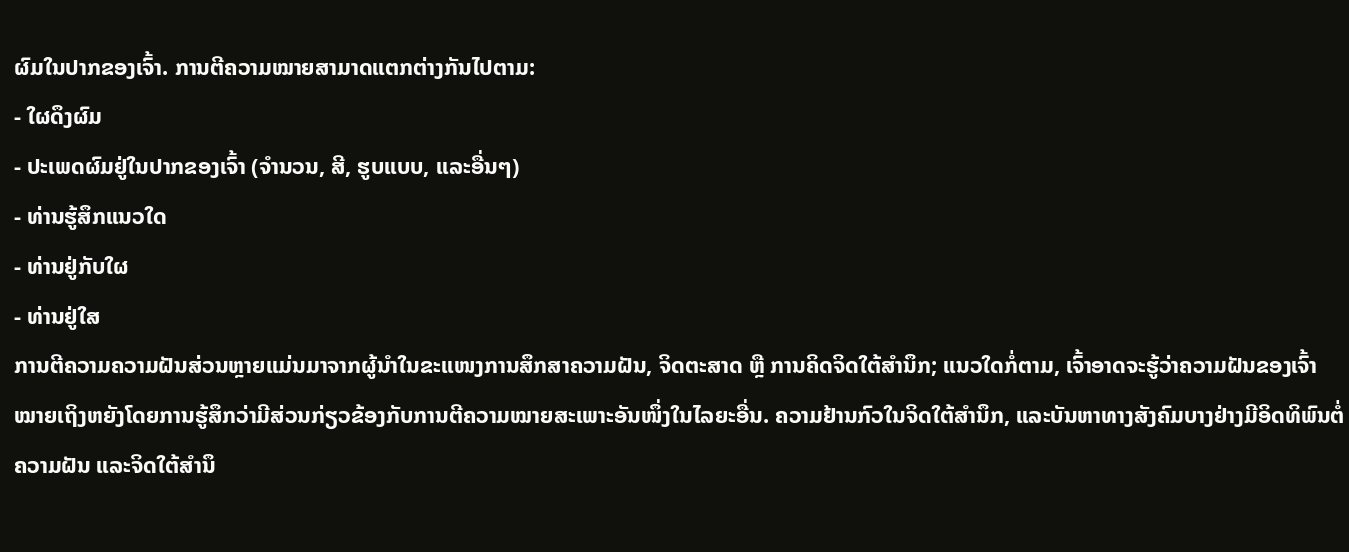ຜົມໃນປາກຂອງເຈົ້າ. ການຕີຄວາມໝາຍສາມາດແຕກຕ່າງກັນໄປຕາມ:
- ໃຜດຶງຜົມ
- ປະເພດຜົມຢູ່ໃນປາກຂອງເຈົ້າ (ຈໍານວນ, ສີ, ຮູບແບບ, ແລະອື່ນໆ)
- ທ່ານຮູ້ສຶກແນວໃດ
- ທ່ານຢູ່ກັບໃຜ
- ທ່ານຢູ່ໃສ
ການຕີຄວາມຄວາມຝັນສ່ວນຫຼາຍແມ່ນມາຈາກຜູ້ນໍາໃນຂະແໜງການສຶກສາຄວາມຝັນ, ຈິດຕະສາດ ຫຼື ການຄິດຈິດໃຕ້ສຳນຶກ; ແນວໃດກໍ່ຕາມ, ເຈົ້າອາດຈະຮູ້ວ່າຄວາມຝັນຂອງເຈົ້າໝາຍເຖິງຫຍັງໂດຍການຮູ້ສຶກວ່າມີສ່ວນກ່ຽວຂ້ອງກັບການຕີຄວາມໝາຍສະເພາະອັນໜຶ່ງໃນໄລຍະອື່ນ. ຄວາມຢ້ານກົວໃນຈິດໃຕ້ສຳນຶກ, ແລະບັນຫາທາງສັງຄົມບາງຢ່າງມີອິດທິພົນຕໍ່ຄວາມຝັນ ແລະຈິດໃຕ້ສຳນຶ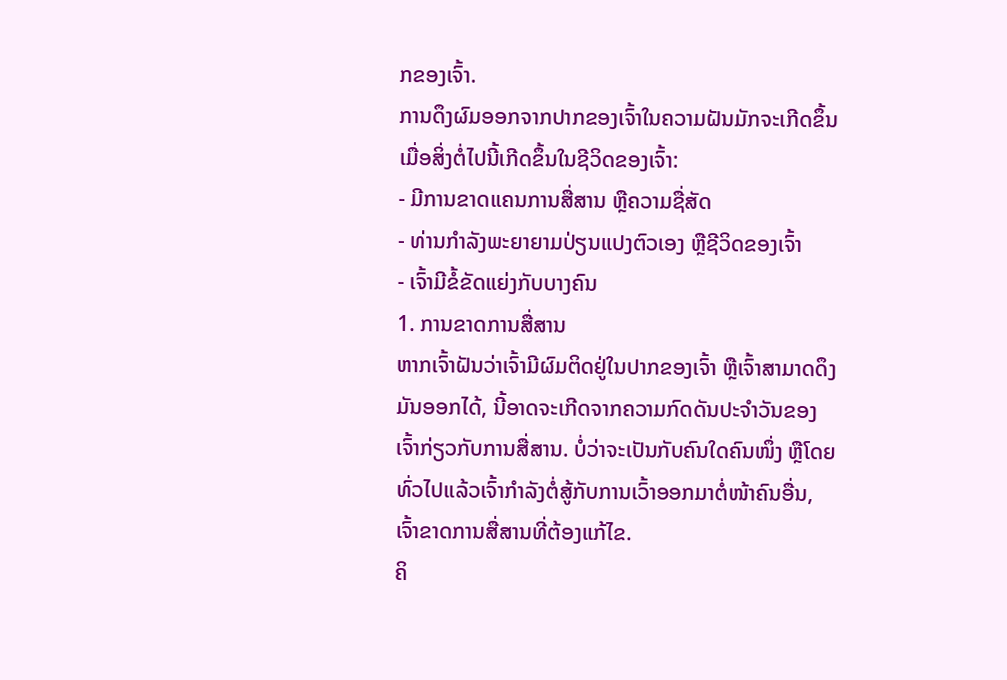ກຂອງເຈົ້າ.
ການດຶງຜົມອອກຈາກປາກຂອງເຈົ້າໃນຄວາມຝັນມັກຈະເກີດຂຶ້ນເມື່ອສິ່ງຕໍ່ໄປນີ້ເກີດຂຶ້ນໃນຊີວິດຂອງເຈົ້າ:
- ມີການຂາດແຄນການສື່ສານ ຫຼືຄວາມຊື່ສັດ
- ທ່ານກຳລັງພະຍາຍາມປ່ຽນແປງຕົວເອງ ຫຼືຊີວິດຂອງເຈົ້າ
- ເຈົ້າມີຂໍ້ຂັດແຍ່ງກັບບາງຄົນ
1. ການຂາດການສື່ສານ
ຫາກເຈົ້າຝັນວ່າເຈົ້າມີຜົມຕິດຢູ່ໃນປາກຂອງເຈົ້າ ຫຼືເຈົ້າສາມາດດຶງມັນອອກໄດ້, ນີ້ອາດຈະເກີດຈາກຄວາມກົດດັນປະຈໍາວັນຂອງເຈົ້າກ່ຽວກັບການສື່ສານ. ບໍ່ວ່າຈະເປັນກັບຄົນໃດຄົນໜຶ່ງ ຫຼືໂດຍທົ່ວໄປແລ້ວເຈົ້າກຳລັງຕໍ່ສູ້ກັບການເວົ້າອອກມາຕໍ່ໜ້າຄົນອື່ນ, ເຈົ້າຂາດການສື່ສານທີ່ຕ້ອງແກ້ໄຂ.
ຄິ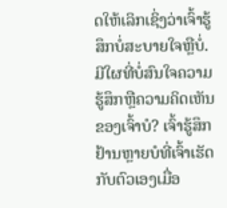ດໃຫ້ເລິກເຊິ່ງວ່າເຈົ້າຮູ້ສຶກບໍ່ສະບາຍໃຈຫຼືບໍ່. ມີໃຜທີ່ບໍ່ສົນໃຈຄວາມຮູ້ສຶກຫຼືຄວາມຄິດເຫັນຂອງເຈົ້າບໍ? ເຈົ້າຮູ້ສຶກຢ້ານຫຼາຍບໍທີ່ເຈົ້າເຮັດກັບຕົວເອງເມື່ອ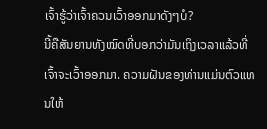ເຈົ້າຮູ້ວ່າເຈົ້າຄວນເວົ້າອອກມາດັງໆບໍ?
ນີ້ຄືສັນຍານທັງໝົດທີ່ບອກວ່າມັນເຖິງເວລາແລ້ວທີ່ເຈົ້າຈະເວົ້າອອກມາ. ຄວາມຝັນຂອງທ່ານແມ່ນຕົວແທນໃຫ້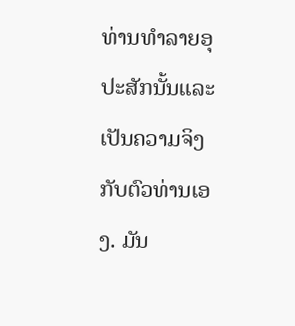ທ່ານທໍາລາຍອຸປະສັກນັ້ນແລະເປັນຄວາມຈິງກັບຕົວທ່ານເອງ. ມັນ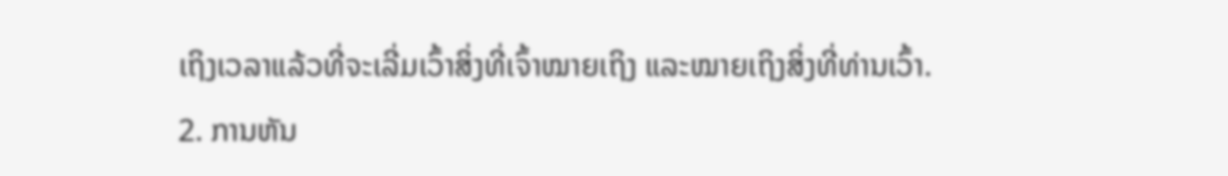ເຖິງເວລາແລ້ວທີ່ຈະເລີ່ມເວົ້າສິ່ງທີ່ເຈົ້າໝາຍເຖິງ ແລະໝາຍເຖິງສິ່ງທີ່ທ່ານເວົ້າ.
2. ການຫັນ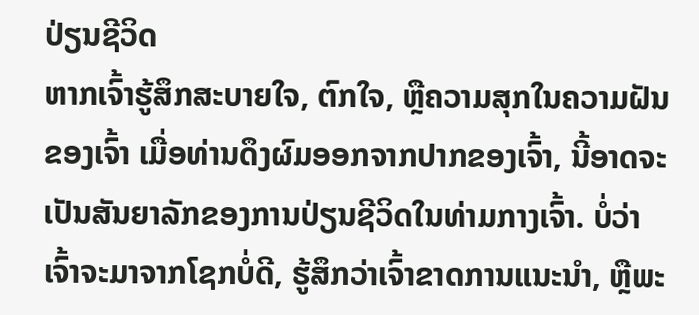ປ່ຽນຊີວິດ
ຫາກເຈົ້າຮູ້ສຶກສະບາຍໃຈ, ຕົກໃຈ, ຫຼືຄວາມສຸກໃນຄວາມຝັນຂອງເຈົ້າ ເມື່ອທ່ານດຶງຜົມອອກຈາກປາກຂອງເຈົ້າ, ນີ້ອາດຈະເປັນສັນຍາລັກຂອງການປ່ຽນຊີວິດໃນທ່າມກາງເຈົ້າ. ບໍ່ວ່າເຈົ້າຈະມາຈາກໂຊກບໍ່ດີ, ຮູ້ສຶກວ່າເຈົ້າຂາດການແນະນຳ, ຫຼືພະ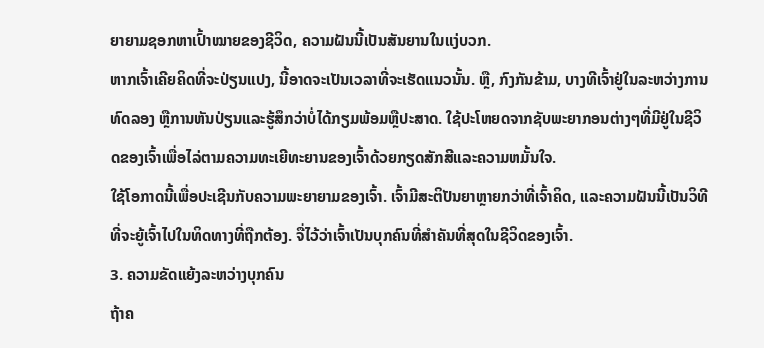ຍາຍາມຊອກຫາເປົ້າໝາຍຂອງຊີວິດ, ຄວາມຝັນນີ້ເປັນສັນຍານໃນແງ່ບວກ.
ຫາກເຈົ້າເຄີຍຄິດທີ່ຈະປ່ຽນແປງ, ນີ້ອາດຈະເປັນເວລາທີ່ຈະເຮັດແນວນັ້ນ. ຫຼື, ກົງກັນຂ້າມ, ບາງທີເຈົ້າຢູ່ໃນລະຫວ່າງການທົດລອງ ຫຼືການຫັນປ່ຽນແລະຮູ້ສຶກວ່າບໍ່ໄດ້ກຽມພ້ອມຫຼືປະສາດ. ໃຊ້ປະໂຫຍດຈາກຊັບພະຍາກອນຕ່າງໆທີ່ມີຢູ່ໃນຊີວິດຂອງເຈົ້າເພື່ອໄລ່ຕາມຄວາມທະເຍີທະຍານຂອງເຈົ້າດ້ວຍກຽດສັກສີແລະຄວາມຫມັ້ນໃຈ.
ໃຊ້ໂອກາດນີ້ເພື່ອປະເຊີນກັບຄວາມພະຍາຍາມຂອງເຈົ້າ. ເຈົ້າມີສະຕິປັນຍາຫຼາຍກວ່າທີ່ເຈົ້າຄິດ, ແລະຄວາມຝັນນີ້ເປັນວິທີທີ່ຈະຍູ້ເຈົ້າໄປໃນທິດທາງທີ່ຖືກຕ້ອງ. ຈື່ໄວ້ວ່າເຈົ້າເປັນບຸກຄົນທີ່ສຳຄັນທີ່ສຸດໃນຊີວິດຂອງເຈົ້າ.
3. ຄວາມຂັດແຍ້ງລະຫວ່າງບຸກຄົນ
ຖ້າຄ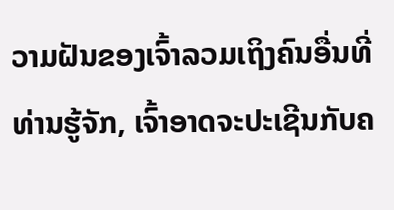ວາມຝັນຂອງເຈົ້າລວມເຖິງຄົນອື່ນທີ່ທ່ານຮູ້ຈັກ, ເຈົ້າອາດຈະປະເຊີນກັບຄ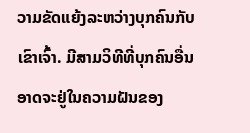ວາມຂັດແຍ້ງລະຫວ່າງບຸກຄົນກັບເຂົາເຈົ້າ. ມີສາມວິທີທີ່ບຸກຄົນອື່ນອາດຈະຢູ່ໃນຄວາມຝັນຂອງ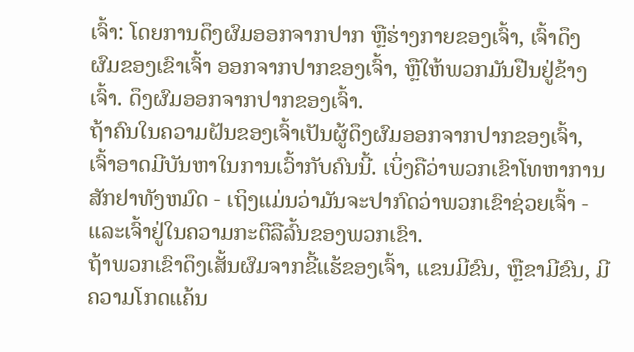ເຈົ້າ: ໂດຍການດຶງຜົມອອກຈາກປາກ ຫຼືຮ່າງກາຍຂອງເຈົ້າ, ເຈົ້າດຶງ ຜົມຂອງເຂົາເຈົ້າ ອອກຈາກປາກຂອງເຈົ້າ, ຫຼືໃຫ້ພວກມັນຢືນຢູ່ຂ້າງເຈົ້າ. ດຶງຜົມອອກຈາກປາກຂອງເຈົ້າ.
ຖ້າຄົນໃນຄວາມຝັນຂອງເຈົ້າເປັນຜູ້ດຶງຜົມອອກຈາກປາກຂອງເຈົ້າ, ເຈົ້າອາດມີບັນຫາໃນການເວົ້າກັບຄົນນີ້. ເບິ່ງຄືວ່າພວກເຂົາໂທຫາການສັກຢາທັງຫມົດ - ເຖິງແມ່ນວ່າມັນຈະປາກົດວ່າພວກເຂົາຊ່ວຍເຈົ້າ - ແລະເຈົ້າຢູ່ໃນຄວາມກະຕືລືລົ້ນຂອງພວກເຂົາ.
ຖ້າພວກເຂົາດຶງເສັ້ນຜົມຈາກຂີ້ແຮ້ຂອງເຈົ້າ, ແຂນມີຂົນ, ຫຼືຂາມີຂົນ, ມີ ຄວາມໂກດແຄ້ນ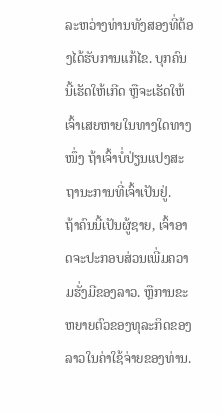ລະຫວ່າງທ່ານທັງສອງທີ່ຕ້ອງໄດ້ຮັບການແກ້ໄຂ. ບຸກຄົນນີ້ເຮັດໃຫ້ເກີດ ຫຼືຈະເຮັດໃຫ້ເຈົ້າເສຍຫາຍໃນທາງໃດທາງໜຶ່ງ ຖ້າເຈົ້າບໍ່ປ່ຽນແປງສະຖານະການທີ່ເຈົ້າເປັນຢູ່.
ຖ້າຄົນນີ້ເປັນຜູ້ຊາຍ, ເຈົ້າອາດຈະປະກອບສ່ວນເພີ່ມຄວາມຮັ່ງມີຂອງລາວ. ຫຼືການຂະຫຍາຍຕົວຂອງທຸລະກິດຂອງລາວໃນຄ່າໃຊ້ຈ່າຍຂອງທ່ານ.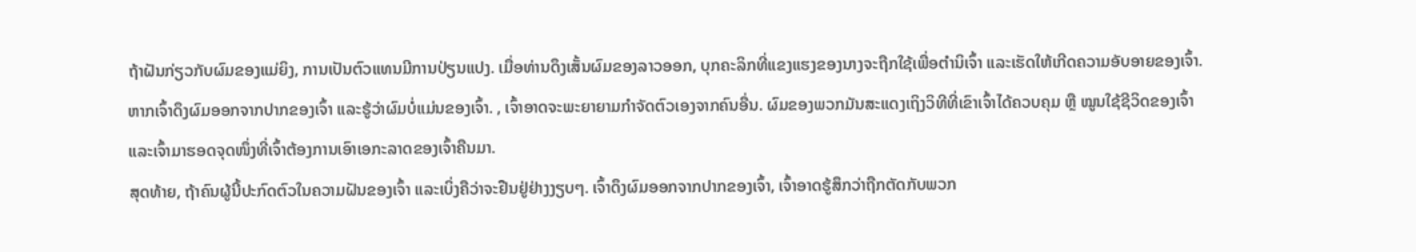ຖ້າຝັນກ່ຽວກັບຜົມຂອງແມ່ຍິງ, ການເປັນຕົວແທນມີການປ່ຽນແປງ. ເມື່ອທ່ານດຶງເສັ້ນຜົມຂອງລາວອອກ, ບຸກຄະລິກທີ່ແຂງແຮງຂອງນາງຈະຖືກໃຊ້ເພື່ອຕໍານິເຈົ້າ ແລະເຮັດໃຫ້ເກີດຄວາມອັບອາຍຂອງເຈົ້າ.
ຫາກເຈົ້າດຶງຜົມອອກຈາກປາກຂອງເຈົ້າ ແລະຮູ້ວ່າຜົມບໍ່ແມ່ນຂອງເຈົ້າ. , ເຈົ້າອາດຈະພະຍາຍາມກໍາຈັດຕົວເອງຈາກຄົນອື່ນ. ຜົມຂອງພວກມັນສະແດງເຖິງວິທີທີ່ເຂົາເຈົ້າໄດ້ຄວບຄຸມ ຫຼື ໝູນໃຊ້ຊີວິດຂອງເຈົ້າ ແລະເຈົ້າມາຮອດຈຸດໜຶ່ງທີ່ເຈົ້າຕ້ອງການເອົາເອກະລາດຂອງເຈົ້າຄືນມາ.
ສຸດທ້າຍ, ຖ້າຄົນຜູ້ນີ້ປະກົດຕົວໃນຄວາມຝັນຂອງເຈົ້າ ແລະເບິ່ງຄືວ່າຈະຢືນຢູ່ຢ່າງງຽບໆ. ເຈົ້າດຶງຜົມອອກຈາກປາກຂອງເຈົ້າ, ເຈົ້າອາດຮູ້ສຶກວ່າຖືກຕັດກັບພວກ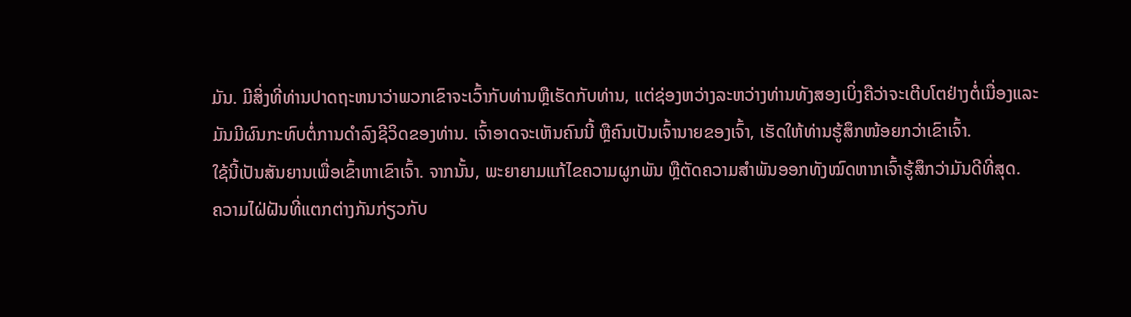ມັນ. ມີສິ່ງທີ່ທ່ານປາດຖະຫນາວ່າພວກເຂົາຈະເວົ້າກັບທ່ານຫຼືເຮັດກັບທ່ານ, ແຕ່ຊ່ອງຫວ່າງລະຫວ່າງທ່ານທັງສອງເບິ່ງຄືວ່າຈະເຕີບໂຕຢ່າງຕໍ່ເນື່ອງແລະມັນມີຜົນກະທົບຕໍ່ການດໍາລົງຊີວິດຂອງທ່ານ. ເຈົ້າອາດຈະເຫັນຄົນນີ້ ຫຼືຄົນເປັນເຈົ້ານາຍຂອງເຈົ້າ, ເຮັດໃຫ້ທ່ານຮູ້ສຶກໜ້ອຍກວ່າເຂົາເຈົ້າ.
ໃຊ້ນີ້ເປັນສັນຍານເພື່ອເຂົ້າຫາເຂົາເຈົ້າ. ຈາກນັ້ນ, ພະຍາຍາມແກ້ໄຂຄວາມຜູກພັນ ຫຼືຕັດຄວາມສຳພັນອອກທັງໝົດຫາກເຈົ້າຮູ້ສຶກວ່າມັນດີທີ່ສຸດ.
ຄວາມໄຝ່ຝັນທີ່ແຕກຕ່າງກັນກ່ຽວກັບ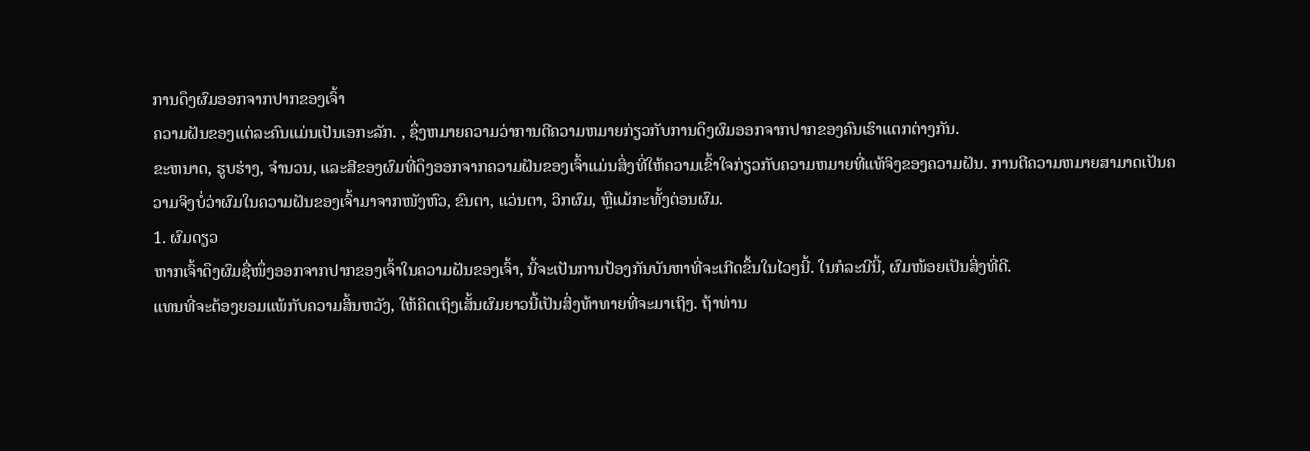ການດຶງຜົມອອກຈາກປາກຂອງເຈົ້າ
ຄວາມຝັນຂອງແຕ່ລະຄົນແມ່ນເປັນເອກະລັກ. , ຊຶ່ງຫມາຍຄວາມວ່າການຕີຄວາມຫມາຍກ່ຽວກັບການດຶງຜົມອອກຈາກປາກຂອງຄົນເຮົາແຕກຕ່າງກັນ.
ຂະຫນາດ, ຮູບຮ່າງ, ຈໍານວນ, ແລະສີຂອງຜົມທີ່ດຶງອອກຈາກຄວາມຝັນຂອງເຈົ້າແມ່ນສິ່ງທີ່ໃຫ້ຄວາມເຂົ້າໃຈກ່ຽວກັບຄວາມຫມາຍທີ່ແທ້ຈິງຂອງຄວາມຝັນ. ການຕີຄວາມຫມາຍສາມາດເປັນຄວາມຈິງບໍ່ວ່າຜົມໃນຄວາມຝັນຂອງເຈົ້າມາຈາກໜັງຫົວ, ຂົນຕາ, ແວ່ນຕາ, ວິກຜົມ, ຫຼືແມ້ກະທັ້ງຕ່ອນຜົມ.
1. ຜົມດຽວ
ຫາກເຈົ້າດຶງຜົມຊື່ໜຶ່ງອອກຈາກປາກຂອງເຈົ້າໃນຄວາມຝັນຂອງເຈົ້າ, ນີ້ຈະເປັນການປ້ອງກັນບັນຫາທີ່ຈະເກີດຂຶ້ນໃນໄວໆນີ້. ໃນກໍລະນີນີ້, ຜົມໜ້ອຍເປັນສິ່ງທີ່ດີ.
ແທນທີ່ຈະຕ້ອງຍອມແພ້ກັບຄວາມສິ້ນຫວັງ, ໃຫ້ຄິດເຖິງເສັ້ນຜົມຍາວນີ້ເປັນສິ່ງທ້າທາຍທີ່ຈະມາເຖິງ. ຖ້າທ່ານ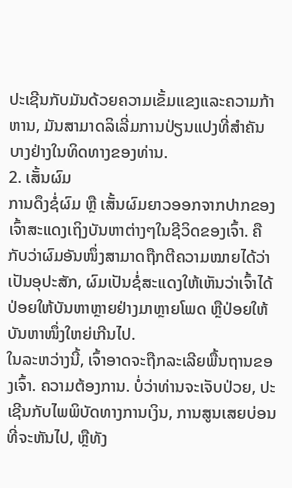ປະເຊີນກັບມັນດ້ວຍຄວາມເຂັ້ມແຂງແລະຄວາມກ້າຫານ, ມັນສາມາດລິເລີ່ມການປ່ຽນແປງທີ່ສໍາຄັນບາງຢ່າງໃນທິດທາງຂອງທ່ານ.
2. ເສັ້ນຜົມ
ການດຶງຊໍ່ຜົມ ຫຼື ເສັ້ນຜົມຍາວອອກຈາກປາກຂອງເຈົ້າສະແດງເຖິງບັນຫາຕ່າງໆໃນຊີວິດຂອງເຈົ້າ. ຄືກັບວ່າຜົມອັນໜຶ່ງສາມາດຖືກຕີຄວາມໝາຍໄດ້ວ່າເປັນອຸປະສັກ, ຜົມເປັນຊໍ່ສະແດງໃຫ້ເຫັນວ່າເຈົ້າໄດ້ປ່ອຍໃຫ້ບັນຫາຫຼາຍຢ່າງມາຫຼາຍໂພດ ຫຼືປ່ອຍໃຫ້ບັນຫາໜຶ່ງໃຫຍ່ເກີນໄປ.
ໃນລະຫວ່າງນີ້, ເຈົ້າອາດຈະຖືກລະເລີຍພື້ນຖານຂອງເຈົ້າ. ຄວາມຕ້ອງການ. ບໍ່ວ່າທ່ານຈະເຈັບປ່ວຍ, ປະເຊີນກັບໄພພິບັດທາງການເງິນ, ການສູນເສຍບ່ອນທີ່ຈະຫັນໄປ, ຫຼືທັງ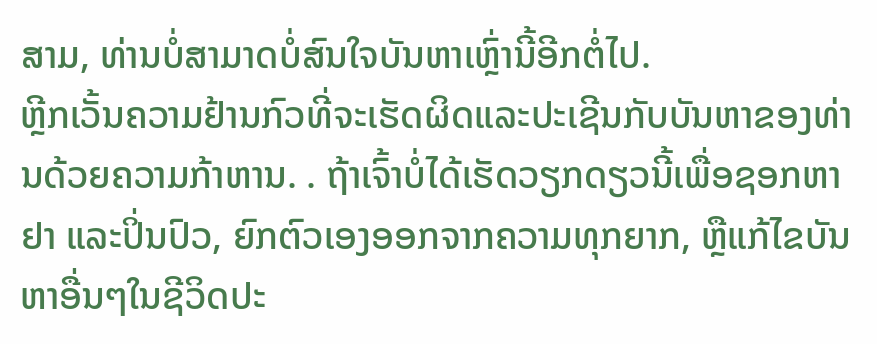ສາມ, ທ່ານບໍ່ສາມາດບໍ່ສົນໃຈບັນຫາເຫຼົ່ານີ້ອີກຕໍ່ໄປ.
ຫຼີກເວັ້ນຄວາມຢ້ານກົວທີ່ຈະເຮັດຜິດແລະປະເຊີນກັບບັນຫາຂອງທ່ານດ້ວຍຄວາມກ້າຫານ. . ຖ້າເຈົ້າບໍ່ໄດ້ເຮັດວຽກດຽວນີ້ເພື່ອຊອກຫາຢາ ແລະປິ່ນປົວ, ຍົກຕົວເອງອອກຈາກຄວາມທຸກຍາກ, ຫຼືແກ້ໄຂບັນຫາອື່ນໆໃນຊີວິດປະ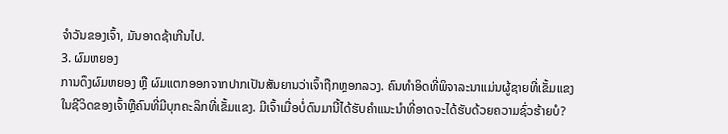ຈໍາວັນຂອງເຈົ້າ, ມັນອາດຊ້າເກີນໄປ.
3. ຜົມຫຍອງ
ການດຶງຜົມຫຍອງ ຫຼື ຜົມແຕກອອກຈາກປາກເປັນສັນຍານວ່າເຈົ້າຖືກຫຼອກລວງ. ຄົນທໍາອິດທີ່ພິຈາລະນາແມ່ນຜູ້ຊາຍທີ່ເຂັ້ມແຂງໃນຊີວິດຂອງເຈົ້າຫຼືຄົນທີ່ມີບຸກຄະລິກທີ່ເຂັ້ມແຂງ. ມີເຈົ້າເມື່ອບໍ່ດົນມານີ້ໄດ້ຮັບຄໍາແນະນໍາທີ່ອາດຈະໄດ້ຮັບດ້ວຍຄວາມຊົ່ວຮ້າຍບໍ?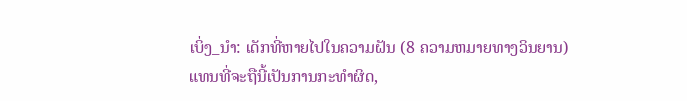ເບິ່ງ_ນຳ: ເດັກທີ່ຫາຍໄປໃນຄວາມຝັນ (8 ຄວາມຫມາຍທາງວິນຍານ)ແທນທີ່ຈະຖືນີ້ເປັນການກະທໍາຜິດ,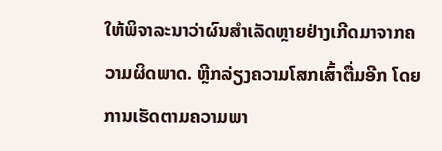ໃຫ້ພິຈາລະນາວ່າຜົນສໍາເລັດຫຼາຍຢ່າງເກີດມາຈາກຄວາມຜິດພາດ. ຫຼີກລ່ຽງຄວາມໂສກເສົ້າຕື່ມອີກ ໂດຍການເຮັດຕາມຄວາມພາ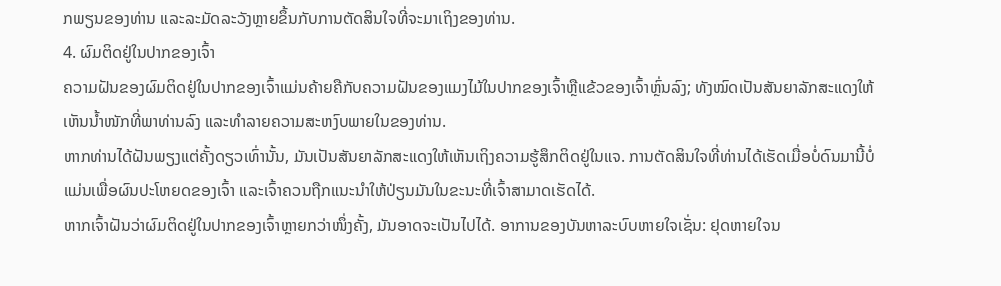ກພຽນຂອງທ່ານ ແລະລະມັດລະວັງຫຼາຍຂຶ້ນກັບການຕັດສິນໃຈທີ່ຈະມາເຖິງຂອງທ່ານ.
4. ຜົມຕິດຢູ່ໃນປາກຂອງເຈົ້າ
ຄວາມຝັນຂອງຜົມຕິດຢູ່ໃນປາກຂອງເຈົ້າແມ່ນຄ້າຍຄືກັບຄວາມຝັນຂອງແມງໄມ້ໃນປາກຂອງເຈົ້າຫຼືແຂ້ວຂອງເຈົ້າຫຼົ່ນລົງ; ທັງໝົດເປັນສັນຍາລັກສະແດງໃຫ້ເຫັນນ້ຳໜັກທີ່ພາທ່ານລົງ ແລະທຳລາຍຄວາມສະຫງົບພາຍໃນຂອງທ່ານ.
ຫາກທ່ານໄດ້ຝັນພຽງແຕ່ຄັ້ງດຽວເທົ່ານັ້ນ, ມັນເປັນສັນຍາລັກສະແດງໃຫ້ເຫັນເຖິງຄວາມຮູ້ສຶກຕິດຢູ່ໃນແຈ. ການຕັດສິນໃຈທີ່ທ່ານໄດ້ເຮັດເມື່ອບໍ່ດົນມານີ້ບໍ່ແມ່ນເພື່ອຜົນປະໂຫຍດຂອງເຈົ້າ ແລະເຈົ້າຄວນຖືກແນະນຳໃຫ້ປ່ຽນມັນໃນຂະນະທີ່ເຈົ້າສາມາດເຮັດໄດ້.
ຫາກເຈົ້າຝັນວ່າຜົມຕິດຢູ່ໃນປາກຂອງເຈົ້າຫຼາຍກວ່າໜຶ່ງຄັ້ງ, ມັນອາດຈະເປັນໄປໄດ້. ອາການຂອງບັນຫາລະບົບຫາຍໃຈເຊັ່ນ: ຢຸດຫາຍໃຈນ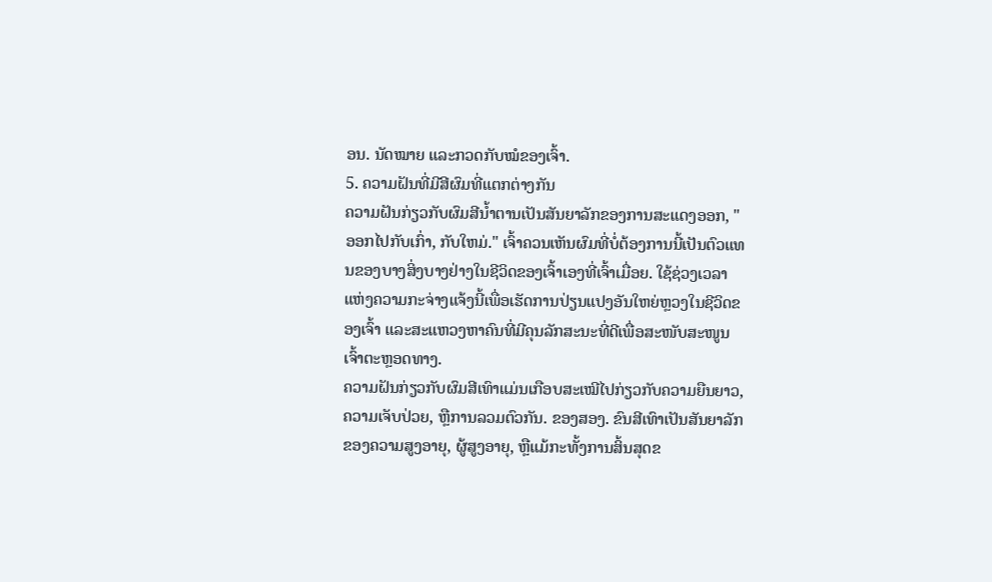ອນ. ນັດໝາຍ ແລະກວດກັບໝໍຂອງເຈົ້າ.
5. ຄວາມຝັນທີ່ມີສີຜົມທີ່ແຕກຕ່າງກັນ
ຄວາມຝັນກ່ຽວກັບຜົມສີນໍ້າຕານເປັນສັນຍາລັກຂອງການສະແດງອອກ, "ອອກໄປກັບເກົ່າ, ກັບໃຫມ່." ເຈົ້າຄວນເຫັນຜົມທີ່ບໍ່ຕ້ອງການນີ້ເປັນຕົວແທນຂອງບາງສິ່ງບາງຢ່າງໃນຊີວິດຂອງເຈົ້າເອງທີ່ເຈົ້າເມື່ອຍ. ໃຊ້ຊ່ວງເວລາແຫ່ງຄວາມກະຈ່າງແຈ້ງນີ້ເພື່ອເຮັດການປ່ຽນແປງອັນໃຫຍ່ຫຼວງໃນຊີວິດຂອງເຈົ້າ ແລະສະແຫວງຫາຄົນທີ່ມີຄຸນລັກສະນະທີ່ດີເພື່ອສະໜັບສະໜູນເຈົ້າຕະຫຼອດທາງ.
ຄວາມຝັນກ່ຽວກັບຜົມສີເທົາແມ່ນເກືອບສະເໝີໄປກ່ຽວກັບຄວາມຍືນຍາວ, ຄວາມເຈັບປ່ວຍ, ຫຼືການລວມຕົວກັນ. ຂອງສອງ. ຂົນສີເທົາເປັນສັນຍາລັກຂອງຄວາມສູງອາຍຸ, ຜູ້ສູງອາຍຸ, ຫຼືແມ້ກະທັ້ງການສິ້ນສຸດຂ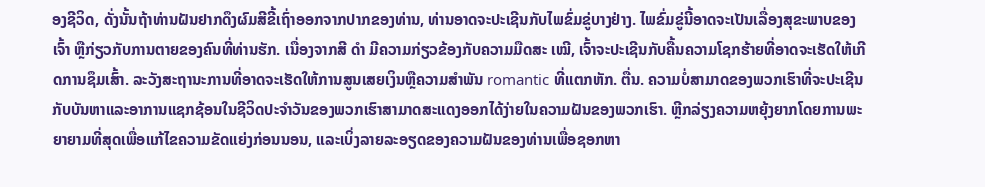ອງຊີວິດ, ດັ່ງນັ້ນຖ້າທ່ານຝັນຢາກດຶງຜົມສີຂີ້ເຖົ່າອອກຈາກປາກຂອງທ່ານ, ທ່ານອາດຈະປະເຊີນກັບໄພຂົ່ມຂູ່ບາງຢ່າງ. ໄພຂົ່ມຂູ່ນີ້ອາດຈະເປັນເລື່ອງສຸຂະພາບຂອງເຈົ້າ ຫຼືກ່ຽວກັບການຕາຍຂອງຄົນທີ່ທ່ານຮັກ. ເນື່ອງຈາກສີ ດຳ ມີຄວາມກ່ຽວຂ້ອງກັບຄວາມມືດສະ ເໝີ, ເຈົ້າຈະປະເຊີນກັບຄື້ນຄວາມໂຊກຮ້າຍທີ່ອາດຈະເຮັດໃຫ້ເກີດການຊຶມເສົ້າ. ລະວັງສະຖານະການທີ່ອາດຈະເຮັດໃຫ້ການສູນເສຍເງິນຫຼືຄວາມສໍາພັນ romantic ທີ່ແຕກຫັກ. ຕື່ນ. ຄວາມບໍ່ສາມາດຂອງພວກເຮົາທີ່ຈະປະເຊີນກັບບັນຫາແລະອາການແຊກຊ້ອນໃນຊີວິດປະຈໍາວັນຂອງພວກເຮົາສາມາດສະແດງອອກໄດ້ງ່າຍໃນຄວາມຝັນຂອງພວກເຮົາ. ຫຼີກລ່ຽງຄວາມຫຍຸ້ງຍາກໂດຍການພະຍາຍາມທີ່ສຸດເພື່ອແກ້ໄຂຄວາມຂັດແຍ່ງກ່ອນນອນ, ແລະເບິ່ງລາຍລະອຽດຂອງຄວາມຝັນຂອງທ່ານເພື່ອຊອກຫາ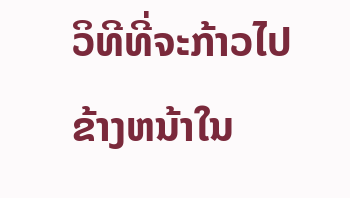ວິທີທີ່ຈະກ້າວໄປຂ້າງຫນ້າໃນ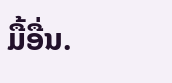ມື້ອື່ນ.